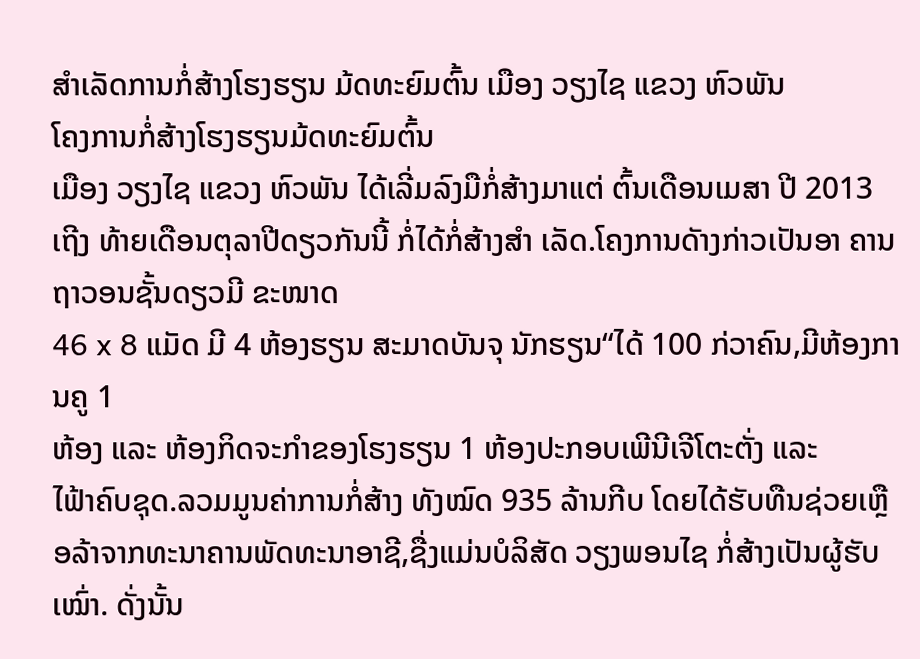ສຳເລັດການກໍ່ສ້າງໂຮງຮຽນ ມ້ດທະຍົມຕົ້ນ ເມືອງ ວຽງໄຊ ແຂວງ ຫົວພັນ
ໂຄງການກໍ່ສ້າງໂຮງຮຽນມ້ດທະຍົມຕົ້ນ
ເມືອງ ວຽງໄຊ ແຂວງ ຫົວພັນ ໄດ້ເລີ່ມລົງມືກໍ່ສ້າງມາແຕ່ ຕົ້ນເດືອນເມສາ ປີ 2013
ເຖີງ ທ້າຍເດືອນຕຸລາປີດຽວກັນນີ້ ກໍ່ໄດ້ກໍ່ສ້າງສຳ ເລັດ.ໂຄງການດັາງກ່າວເປັນອາ ຄານຖາວອນຊັ້ນດຽວມີ ຂະໜາດ
46 x 8 ແມັດ ມີ 4 ຫ້ອງຮຽນ ສະມາດບັນຈຸ ນັກຮຽນ“ໄດ້ 100 ກ່ວາຄົນ,ມີຫ້ອງການຄູ 1
ຫ້ອງ ແລະ ຫ້ອງກິດຈະກຳຂອງໂຮງຮຽນ 1 ຫ້ອງປະກອບເພີນີເຈີໂຕະຕັ່ງ ແລະ
ໄຟ້າຄົບຊຸດ.ລວມມູນຄ່າການກໍ່ສ້າງ ທັງໝົດ 935 ລ້ານກີບ ໂດຍໄດ້ຮັບທືນຊ່ວຍເຫຼືອລ້າຈາກທະນາຄານພັດທະນາອາຊີ,ຊື່ງແມ່ນບໍລິສັດ ວຽງພອນໄຊ ກໍ່ສ້າງເປັນຜູ້ຮັບເໝົ່າ. ດັ່ງນັ້ນ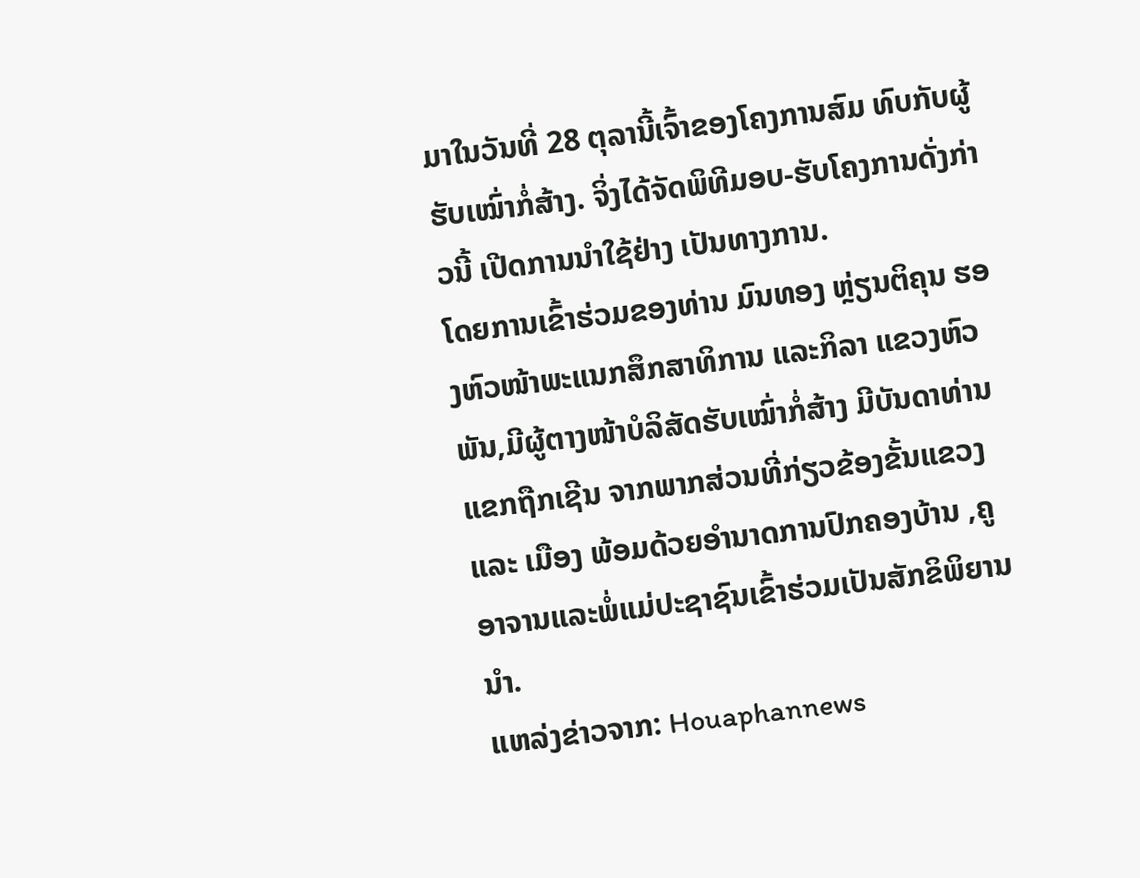ມາໃນວັນທີ່ 28 ຕຸລານີ້ເຈົ້າຂອງໂຄງການສົມ ທົບກັບຜູ້ຮັບເໝົ່າກໍ່ສ້າງ. ຈິ່ງໄດ້ຈັດພິທີມອບ-ຮັບໂຄງການດັ່ງກ່າວນີ້ ເປີດການນຳໃຊ້ຢ່າງ ເປັນທາງການ.
ໂດຍການເຂົ້າຮ່ວມຂອງທ່ານ ມົນທອງ ຫ່ຼຽນຕິຄຸນ ຮອງຫົວໜ້າພະແນກສຶກສາທິການ ແລະກິລາ ແຂວງຫົວພັນ,ມີຜູ້ຕາງໜ້າບໍລິສັດຮັບເໝົ່າກໍ່ສ້າງ ມີບັນດາທ່ານແຂກຖືກເຊີນ ຈາກພາກສ່ວນທີ່ກ່ຽວຂ້ອງຂັ້ນແຂວງ ແລະ ເມືອງ ພ້ອມດ້ວຍອຳນາດການປົກຄອງບ້ານ ,ຄູອາຈານແລະພໍ່ແມ່ປະຊາຊົນເຂົ້າຮ່ວມເປັນສັກຂິພິຍານນຳ.
ແຫລ່ງຂ່າວຈາກ: Houaphannews